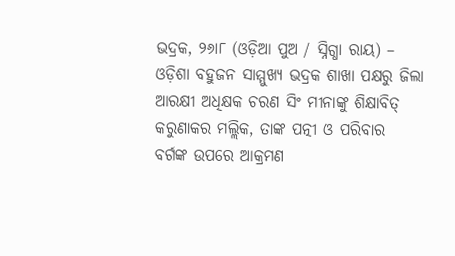ଭଦ୍ରକ, ୨୬ା୮ (ଓଡ଼ିଆ ପୁଅ / ସ୍ନିଗ୍ଧା ରାୟ) – ଓଡ଼ିଶା ବହୁଜନ ସାମ୍ମୁଖ୍ୟ ଭଦ୍ରକ ଶାଖା ପକ୍ଷରୁ ଜିଲା ଆରକ୍ଷୀ ଅଧିକ୍ଷକ ଚରଣ ସିଂ ମୀନାଙ୍କୁ ଶିକ୍ଷାବିତ୍ କରୁଣାକର ମଲ୍ଲିକ, ତାଙ୍କ ପତ୍ନୀ ଓ ପରିବାର ବର୍ଗଙ୍କ ଉପରେ ଆକ୍ରମଣ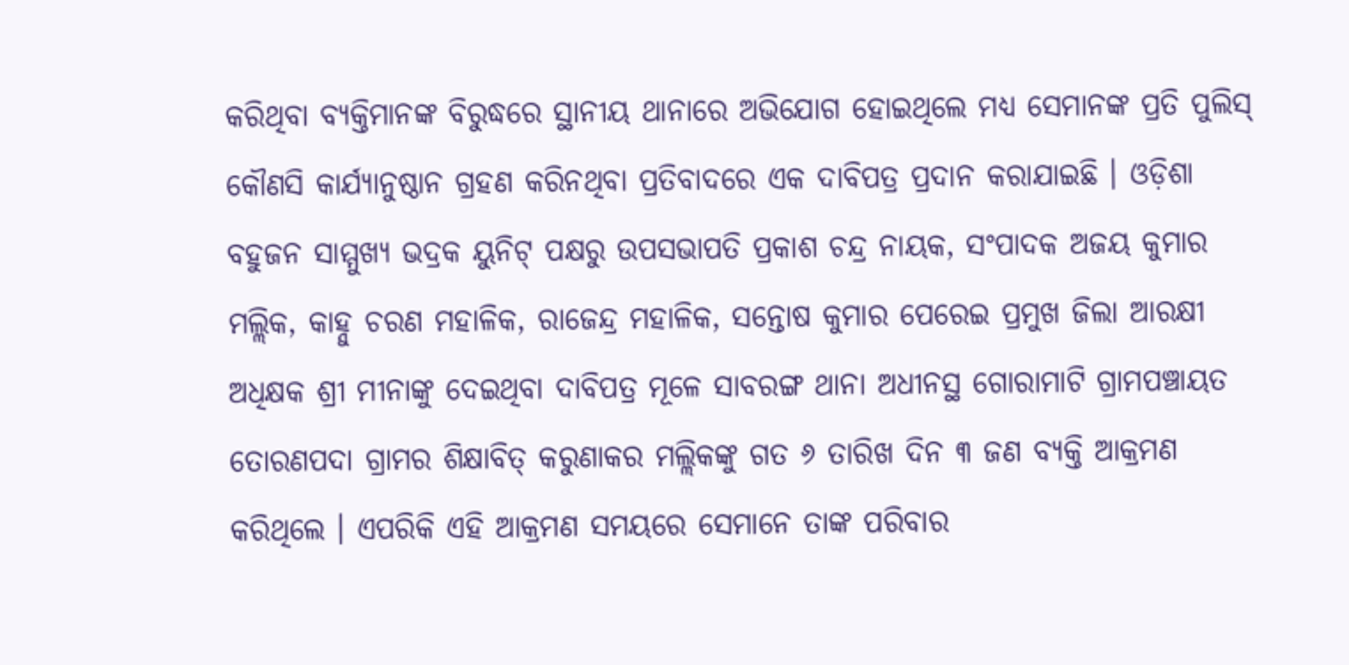କରିଥିବା ବ୍ୟକ୍ତିମାନଙ୍କ ବିରୁଦ୍ଧରେ ସ୍ଥାନୀୟ ଥାନାରେ ଅଭିଯୋଗ ହୋଇଥିଲେ ମଧ୍ୟ ସେମାନଙ୍କ ପ୍ରତି ପୁଲିସ୍ କୌଣସି କାର୍ଯ୍ୟାନୁଷ୍ଠାନ ଗ୍ରହଣ କରିନଥିବା ପ୍ରତିବାଦରେ ଏକ ଦାବିପତ୍ର ପ୍ରଦାନ କରାଯାଇଛି । ଓଡ଼ିଶା ବହୁଜନ ସାମ୍ମୁଖ୍ୟ ଭଦ୍ରକ ୟୁନିଟ୍ ପକ୍ଷରୁ ଉପସଭାପତି ପ୍ରକାଶ ଚନ୍ଦ୍ର ନାୟକ, ସଂପାଦକ ଅଜୟ କୁମାର ମଲ୍ଲିକ, କାହ୍ନୁ ଚରଣ ମହାଳିକ, ରାଜେନ୍ଦ୍ର ମହାଳିକ, ସନ୍ତୋଷ କୁମାର ପେରେଇ ପ୍ରମୁଖ ଜିଲା ଆରକ୍ଷୀ ଅଧିକ୍ଷକ ଶ୍ରୀ ମୀନାଙ୍କୁ ଦେଇଥିବା ଦାବିପତ୍ର ମୂଳେ ସାବରଙ୍ଗ ଥାନା ଅଧୀନସ୍ଥ ଗୋରାମାଟି ଗ୍ରାମପଞ୍ଚାୟତ ତୋରଣପଦା ଗ୍ରାମର ଶିକ୍ଷାବିତ୍ କରୁଣାକର ମଲ୍ଲିକଙ୍କୁ ଗତ ୬ ତାରିଖ ଦିନ ୩ ଜଣ ବ୍ୟକ୍ତି ଆକ୍ରମଣ କରିଥିଲେ । ଏପରିକି ଏହି ଆକ୍ରମଣ ସମୟରେ ସେମାନେ ତାଙ୍କ ପରିବାର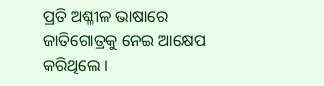ପ୍ରତି ଅଶ୍ଳୀଳ ଭାଷାରେ ଜାତିଗୋତ୍ରକୁ ନେଇ ଆକ୍ଷେପ କରିଥିଲେ ।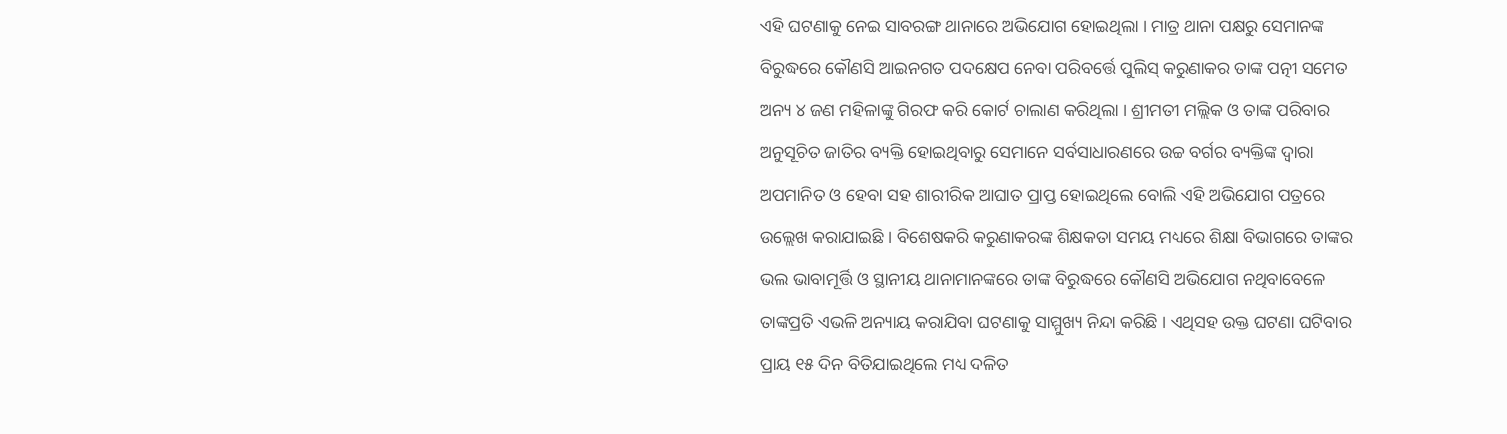ଏହି ଘଟଣାକୁ ନେଇ ସାବରଙ୍ଗ ଥାନାରେ ଅଭିଯୋଗ ହୋଇଥିଲା । ମାତ୍ର ଥାନା ପକ୍ଷରୁ ସେମାନଙ୍କ ବିରୁଦ୍ଧରେ କୌଣସି ଆଇନଗତ ପଦକ୍ଷେପ ନେବା ପରିବର୍ତ୍ତେ ପୁଲିସ୍ କରୁଣାକର ତାଙ୍କ ପତ୍ନୀ ସମେତ ଅନ୍ୟ ୪ ଜଣ ମହିଳାଙ୍କୁ ଗିରଫ କରି କୋର୍ଟ ଚାଲାଣ କରିଥିଲା । ଶ୍ରୀମତୀ ମଲ୍ଲିକ ଓ ତାଙ୍କ ପରିବାର ଅନୁସୂଚିତ ଜାତିର ବ୍ୟକ୍ତି ହୋଇଥିବାରୁ ସେମାନେ ସର୍ବସାଧାରଣରେ ଉଚ୍ଚ ବର୍ଗର ବ୍ୟକ୍ତିଙ୍କ ଦ୍ୱାରା ଅପମାନିତ ଓ ହେବା ସହ ଶାରୀରିକ ଆଘାତ ପ୍ରାପ୍ତ ହୋଇଥିଲେ ବୋଲି ଏହି ଅଭିଯୋଗ ପତ୍ରରେ ଉଲ୍ଲେଖ କରାଯାଇଛି । ବିଶେଷକରି କରୁଣାକରଙ୍କ ଶିକ୍ଷକତା ସମୟ ମଧ୍ୟରେ ଶିକ୍ଷା ବିଭାଗରେ ତାଙ୍କର ଭଲ ଭାବାମୂର୍ତ୍ତି ଓ ସ୍ଥାନୀୟ ଥାନାମାନଙ୍କରେ ତାଙ୍କ ବିରୁଦ୍ଧରେ କୌଣସି ଅଭିଯୋଗ ନଥିବାବେଳେ ତାଙ୍କପ୍ରତି ଏଭଳି ଅନ୍ୟାୟ କରାଯିବା ଘଟଣାକୁ ସାମ୍ମୁଖ୍ୟ ନିନ୍ଦା କରିଛି । ଏଥିସହ ଉକ୍ତ ଘଟଣା ଘଟିବାର ପ୍ରାୟ ୧୫ ଦିନ ବିତିଯାଇଥିଲେ ମଧ୍ୟ ଦଳିତ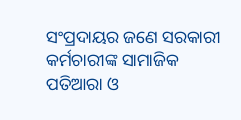ସଂପ୍ରଦାୟର ଜଣେ ସରକାରୀ କର୍ମଚାରୀଙ୍କ ସାମାଜିକ ପତିଆରା ଓ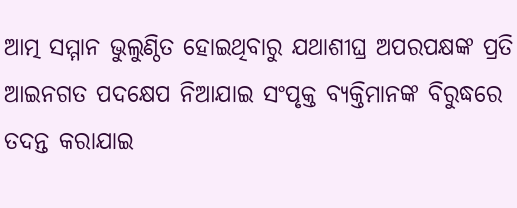ଆତ୍ମ ସମ୍ମାନ ଭୁଲୁଣ୍ଠିତ ହୋଇଥିବାରୁ ଯଥାଶୀଘ୍ର ଅପରପକ୍ଷଙ୍କ ପ୍ରତି ଆଇନଗତ ପଦକ୍ଷେପ ନିଆଯାଇ ସଂପୃକ୍ତ ବ୍ୟକ୍ତିମାନଙ୍କ ବିରୁଦ୍ଧରେ ତଦନ୍ତ କରାଯାଇ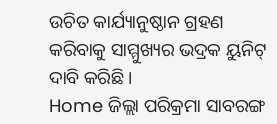ଉଚିତ କାର୍ଯ୍ୟାନୁଷ୍ଠାନ ଗ୍ରହଣ କରିବାକୁ ସାମ୍ମୁଖ୍ୟର ଭଦ୍ରକ ୟୁନିଟ୍ ଦାବି କରିଛି ।
Home ଜିଲ୍ଲା ପରିକ୍ରମା ସାବରଙ୍ଗ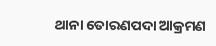ଥାନା ତୋରଣପଦା ଆକ୍ରମଣ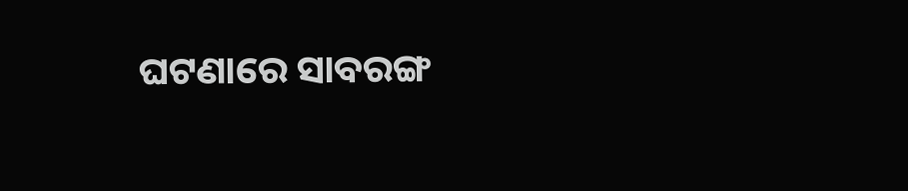ଘଟଣାରେ ସାବରଙ୍ଗ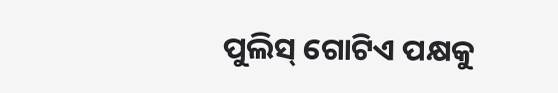ପୁଲିସ୍ ଗୋଟିଏ ପକ୍ଷକୁ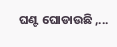ଘଣ୍ଟ ଘୋଡାଉଛି ,...